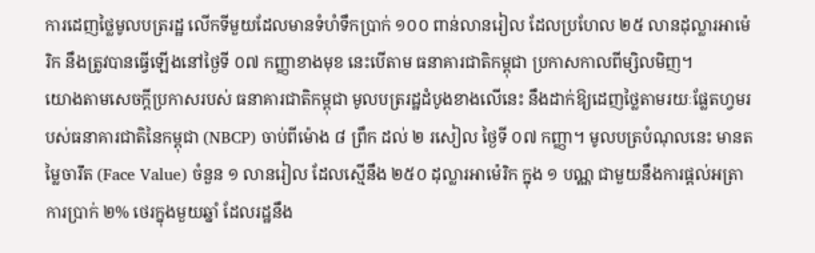ការដេញថ្លៃមូលបត្ររដ្ឋ លើកទីមួយដែលមានទំហំទឹកប្រាក់ ១០០ ពាន់លានរៀល ដែលប្រហែល ២៥ លានដុល្លារអាម៉េរិក នឹងត្រូវបានធ្វើឡើងនៅថ្ងៃទី ០៧ កញ្ញាខាងមុខ នេះបើតាម ធនាគារជាតិកម្ពុជា ប្រកាសកាលពីម្សិលមិញ។
យោងតាមសេចក្ដីប្រកាសរបស់ ធនាគារជាតិកម្ពុជា មូលបត្ររដ្ឋដំបូងខាងលើនេះ នឹងដាក់ឱ្យដេញថ្លៃតាមរយៈផ្លែតហ្វមរបស់ធនាគារជាតិនៃកម្ពុជា (NBCP) ចាប់ពីម៉ោង ៨ ព្រឹក ដល់ ២ រសៀល ថ្ងៃទី ០៧ កញ្ញា។ មូលបត្របំណុលនេះ មានតម្លៃចារឹត (Face Value) ចំនួន ១ លានរៀល ដែលស្មើនឹង ២៥០ ដុល្លារអាម៉េរិក ក្នុង ១ បណ្ណ ជាមួយនឹងការផ្ដល់អត្រាការប្រាក់ ២% ថេរក្នុងមួយឆ្នាំ ដែលរដ្ឋនឹង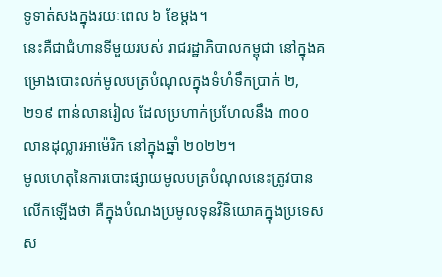ទូទាត់សងក្នុងរយៈពេល ៦ ខែម្តង។
នេះគឺជាជំហានទីមួយរបស់ រាជរដ្ឋាភិបាលកម្ពុជា នៅក្នុងគម្រោងបោះលក់មូលបត្របំណុលក្នុងទំហំទឹកប្រាក់ ២,២១៩ ពាន់លានរៀល ដែលប្រហាក់ប្រហែលនឹង ៣០០ លានដុល្លារអាម៉េរិក នៅក្នុងឆ្នាំ ២០២២។
មូលហេតុនៃការបោះផ្សាយមូលបត្របំណុលនេះត្រូវបានលើកឡើងថា គឺក្នុងបំណងប្រមូលទុនវិនិយោគក្នុងប្រទេស ស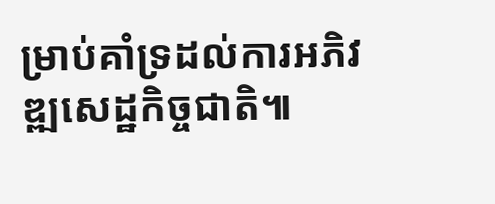ម្រាប់គាំទ្រដល់ការអភិវឌ្ឍសេដ្ឋកិច្ចជាតិ៕